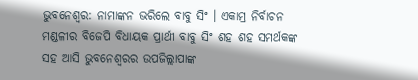ଭୁବନେଶ୍ବର: ନାମାଙ୍କନ ଭରିଲେ ବାବୁ ସିଂ । ଏକାମ୍ର ନିର୍ବାଚନ ମଣ୍ଡଳୀର ବିଜେପି ବିଧାୟକ ପ୍ରାର୍ଥୀ ବାବୁ ସିଂ ଶହ ଶହ ସମର୍ଥକଙ୍କ ସହ ଆସି ଭୁବନେଶ୍ୱରର ଉପଜିଲ୍ଲାପାଙ୍କ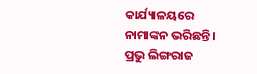କାର୍ଯ୍ୟାଳୟରେ ନାମାଙ୍କନ ଭରିଛନ୍ତି । ପ୍ରଭୁ ଲିଙ୍ଗରାଜ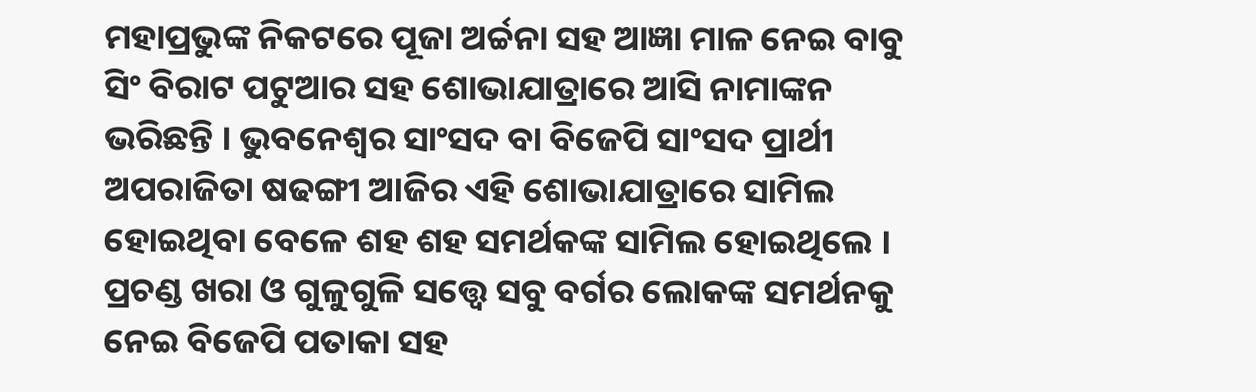ମହାପ୍ରଭୁଙ୍କ ନିକଟରେ ପୂଜା ଅର୍ଚ୍ଚନା ସହ ଆଜ୍ଞା ମାଳ ନେଇ ବାବୁ ସିଂ ବିରାଟ ପଟୁଆର ସହ ଶୋଭାଯାତ୍ରାରେ ଆସି ନାମାଙ୍କନ ଭରିଛନ୍ତି । ଭୁବନେଶ୍ୱର ସାଂସଦ ବା ବିଜେପି ସାଂସଦ ପ୍ରାର୍ଥୀ ଅପରାଜିତା ଷଢଙ୍ଗୀ ଆଜିର ଏହି ଶୋଭାଯାତ୍ରାରେ ସାମିଲ ହୋଇଥିବା ବେଳେ ଶହ ଶହ ସମର୍ଥକଙ୍କ ସାମିଲ ହୋଇଥିଲେ ।
ପ୍ରଚଣ୍ଡ ଖରା ଓ ଗୁଳୁଗୁଳି ସତ୍ତ୍ବେ ସବୁ ବର୍ଗର ଲୋକଙ୍କ ସମର୍ଥନକୁ ନେଇ ବିଜେପି ପତାକା ସହ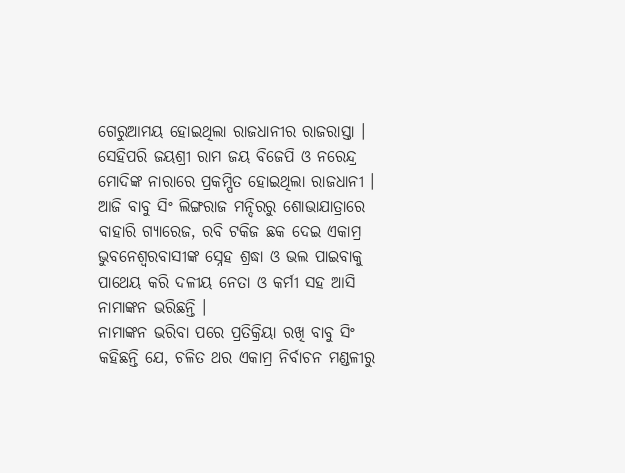ଗେରୁଆମୟ ହୋଇଥିଲା ରାଜଧାନୀର ରାଜରାସ୍ତା । ସେହିପରି ଜୟଶ୍ରୀ ରାମ ଜୟ ବିଜେପି ଓ ନରେନ୍ଦ୍ର ମୋଦିଙ୍କ ନାରାରେ ପ୍ରକମ୍ପିତ ହୋଇଥିଲା ରାଜଧାନୀ । ଆଜି ବାବୁ ସିଂ ଲିଙ୍ଗରାଜ ମନ୍ଦିରରୁ ଶୋଭାଯାତ୍ରାରେ ବାହାରି ଗ୍ୟାରେଜ, ରବି ଟକିଜ ଛକ ଦେଇ ଏକାମ୍ର ଭୁବନେଶ୍ୱରବାସୀଙ୍କ ସ୍ନେହ ଶ୍ରଦ୍ଧା ଓ ଭଲ ପାଇବାକୁ ପାଥେୟ କରି ଦଳୀୟ ନେତା ଓ କର୍ମୀ ସହ ଆସି ନାମାଙ୍କନ ଭରିଛନ୍ତି ।
ନାମାଙ୍କନ ଭରିବା ପରେ ପ୍ରତିକ୍ରିୟା ରଖି ବାବୁ ସିଂ କହିଛନ୍ତି ଯେ, ଚଳିତ ଥର ଏକାମ୍ର ନିର୍ବାଚନ ମଣ୍ଡଳୀରୁ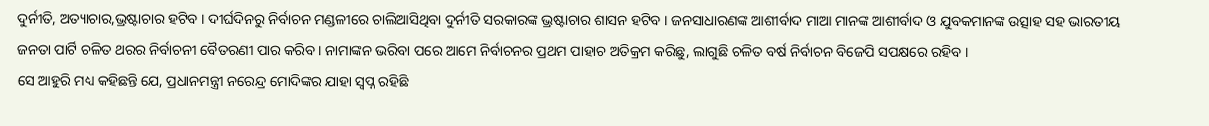ଦୁର୍ନୀତି, ଅତ୍ୟାଚାର,ଭ୍ରଷ୍ଟାଚାର ହଟିବ । ଦୀର୍ଘଦିନରୁ ନିର୍ବାଚନ ମଣ୍ଡଳୀରେ ଚାଲିଆସିଥିବା ଦୁର୍ନୀତି ସରକାରଙ୍କ ଭ୍ରଷ୍ଟାଚାର ଶାସନ ହଟିବ । ଜନସାଧାରଣଙ୍କ ଆଶୀର୍ବାଦ ମାଆ ମାନଙ୍କ ଆଶୀର୍ବାଦ ଓ ଯୁବକମାନଙ୍କ ଉତ୍ସାହ ସହ ଭାରତୀୟ ଜନତା ପାର୍ଟି ଚଳିତ ଥରର ନିର୍ବାଚନୀ ବୈତରଣୀ ପାର କରିବ । ନାମାଙ୍କନ ଭରିବା ପରେ ଆମେ ନିର୍ବାଚନର ପ୍ରଥମ ପାହାଚ ଅତିକ୍ରମ କରିଛୁ, ଲାଗୁଛି ଚଳିତ ବର୍ଷ ନିର୍ବାଚନ ବିଜେପି ସପକ୍ଷରେ ରହିବ ।
ସେ ଆହୁରି ମଧ୍ୟ କହିଛନ୍ତି ଯେ, ପ୍ରଧାନମନ୍ତ୍ରୀ ନରେନ୍ଦ୍ର ମୋଦିଙ୍କର ଯାହା ସ୍ବପ୍ନ ରହିଛି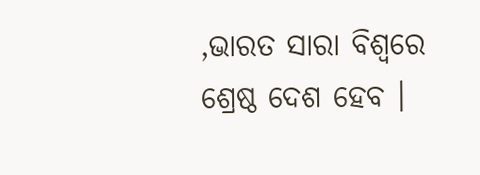,ଭାରତ ସାରା ବିଶ୍ବରେ ଶ୍ରେଷ୍ଠ ଦେଶ ହେବ ।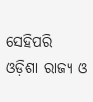ସେହିପରି ଓଡ଼ିଶା ରାଜ୍ୟ ଓ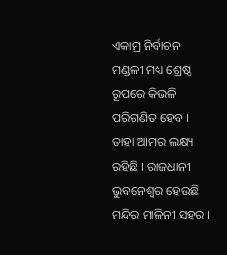ଏକାମ୍ର ନିର୍ବାଚନ ମଣ୍ଡଳୀ ମଧ୍ୟ ଶ୍ରେଷ୍ଠ ରୂପରେ କିଭଳି ପରିଗଣିତ ହେବ । ତାହା ଆମର ଲକ୍ଷ୍ୟ ରହିଛି । ରାଜଧାନୀ ଭୁବନେଶ୍ଵର ହେଉଛି ମନ୍ଦିର ମାଳିନୀ ସହର ।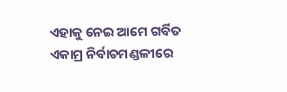ଏହାକୁ ନେଇ ଆମେ ଗର୍ବିତ ଏକାମ୍ର ନିର୍ବାଚମଣ୍ଡଳୀରେ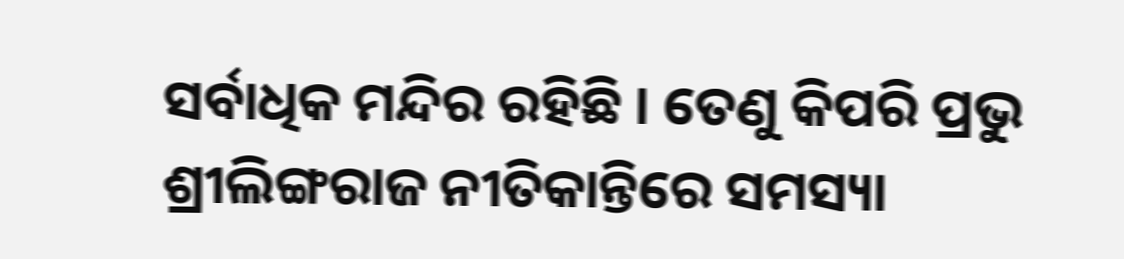ସର୍ବାଧିକ ମନ୍ଦିର ରହିଛି । ତେଣୁ କିପରି ପ୍ରଭୁ ଶ୍ରୀଲିଙ୍ଗରାଜ ନୀତିକାନ୍ତିରେ ସମସ୍ୟା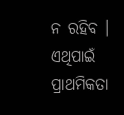ନ ରହିବ । ଏଥିପାଇଁ ପ୍ରାଥମିକତା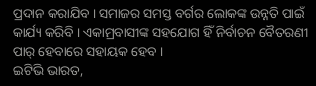ପ୍ରଦାନ କରାଯିବ । ସମାଜର ସମସ୍ତ ବର୍ଗର ଲୋକଙ୍କ ଉନ୍ନତି ପାଇଁ କାର୍ଯ୍ୟ କରିବି । ଏକାମ୍ରବାସୀଙ୍କ ସହଯୋଗ ହିଁ ନିର୍ବାଚନ ବୈତରଣୀ ପାର୍ ହେବାରେ ସହାୟକ ହେବ ।
ଇଟିଭି ଭାରତ,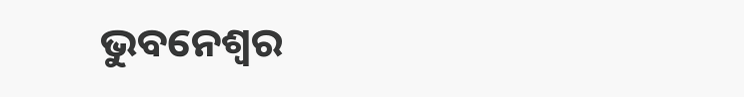ଭୁବନେଶ୍ବର